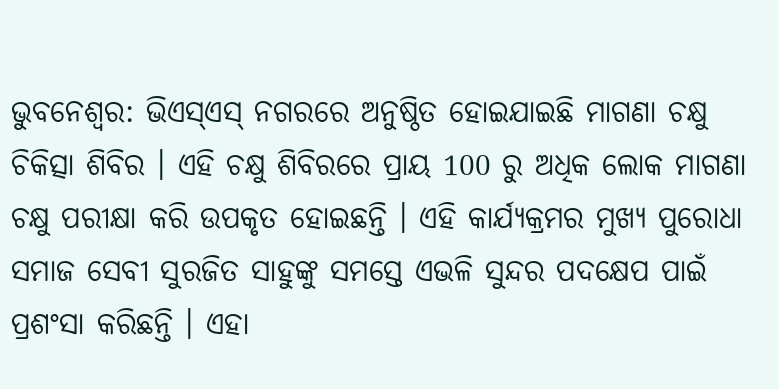ଭୁବନେଶ୍ୱର: ଭିଏସ୍ଏସ୍ ନଗରରେ ଅନୁଷ୍ଠିତ ହୋଇଯାଇଛି ମାଗଣା ଚକ୍ଷୁ ଚିକିତ୍ସା ଶିବିର । ଏହି ଚକ୍ଷୁ ଶିବିରରେ ପ୍ରାୟ 100 ରୁ ଅଧିକ ଲୋକ ମାଗଣା ଚକ୍ଷୁ ପରୀକ୍ଷା କରି ଉପକୃତ ହୋଇଛନ୍ତି । ଏହି କାର୍ଯ୍ୟକ୍ରମର ମୁଖ୍ୟ ପୁରୋଧା ସମାଜ ସେବୀ ସୁରଜିତ ସାହୁଙ୍କୁ ସମସ୍ତେ ଏଭଳି ସୁନ୍ଦର ପଦକ୍ଷେପ ପାଇଁ ପ୍ରଶଂସା କରିଛନ୍ତି । ଏହା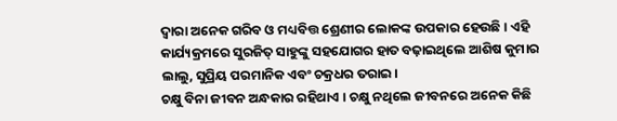ଦ୍ୱାରା ଅନେକ ଗରିବ ଓ ମଧ୍ୟବିତ୍ତ ଶ୍ରେଣୀର ଲୋକଙ୍କ ଉପକାର ହେଉଛି । ଏହି କାର୍ଯ୍ୟକ୍ରମରେ ସୁରଜିତ୍ ସାହୁଙ୍କୁ ସହଯୋଗର ହାତ ବଢ଼ାଇଥିଲେ ଆଶିଷ କୁମାର ଲାଲୁ, ସୁପ୍ରିୟ ପରମାନିକ ଏବଂ ଚକ୍ରଧର ତରାଇ ।
ଚକ୍ଷୁ ବିନା ଜୀବନ ଅନ୍ଧକାର ରହିଥାଏ । ଚକ୍ଷୁ ନଥିଲେ ଜୀବନରେ ଅନେକ କିଛି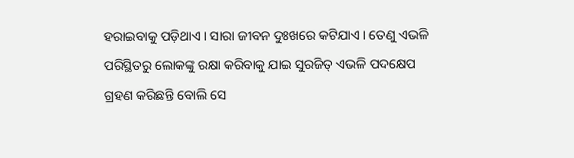ହରାଇବାକୁ ପଡ଼ିଥାଏ । ସାରା ଜୀବନ ଦୁଃଖରେ କଟିଯାଏ । ତେଣୁ ଏଭଳି ପରିସ୍ଥିତରୁ ଲୋକଙ୍କୁ ରକ୍ଷା କରିବାକୁ ଯାଇ ସୁରଜିତ୍ ଏଭଳି ପଦକ୍ଷେପ ଗ୍ରହଣ କରିଛନ୍ତି ବୋଲି ସେ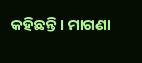କହିଛନ୍ତି । ମାଗଣା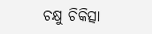ଚକ୍ଷୁ ଚିକିତ୍ସା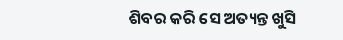ଶିବର କରି ସେ ଅତ୍ୟନ୍ତ ଖୁସି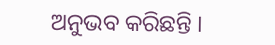ଅନୁଭବ କରିଛନ୍ତି ।